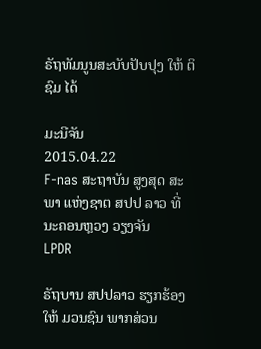ຣັຖທັມນູນສະບັບປັບປຸງ ໃຫ້ ຕິຊົມ ໄດ້

ມະນີຈັນ
2015.04.22
F-nas ສະຖາບັນ ສູງສຸດ ສະພາ ແຫ່ງຊາຕ ສປປ ລາວ ທີ່ ນະຄອນຫຼວງ ວຽງຈັນ
LPDR

ຣັຖບານ ສປປລາວ ຮຽກຮ້ອງ ໃຫ້ ມວນຊົນ ພາກສ່ວນ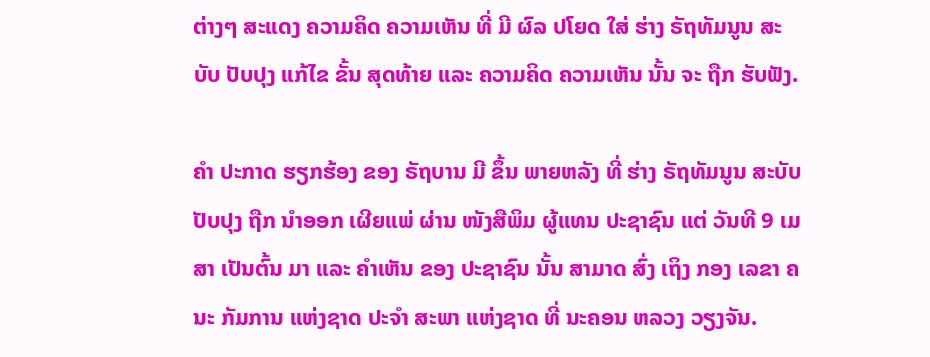ຕ່າງໆ ສະແດງ ຄວາມຄິດ ຄວາມເຫັນ ທີ່ ມີ ຜົລ ປໂຍດ ໃສ່ ຮ່າງ ຣັຖທັມນູນ ສະບັບ ປັບປຸງ ແກ້ໄຂ ຂັ້ນ ສຸດທ້າຍ ແລະ ຄວາມຄິດ ຄວາມເຫັນ ນັ້ນ ຈະ ຖືກ ຮັບຟັງ.

ຄໍາ ປະກາດ ຮຽກຮ້ອງ ຂອງ ຣັຖບານ ມີ ຂຶ້ນ ພາຍຫລັງ ທີ່ ຮ່າງ ຣັຖທັມນູນ ສະບັບ ປັບປຸງ ຖືກ ນໍາອອກ ເຜີຍແພ່ ຜ່ານ ໜັງສືພິມ ຜູ້ແທນ ປະຊາຊົນ ແຕ່ ວັນທີ 9 ເມສາ ເປັນຕົ້ນ ມາ ແລະ ຄໍາເຫັນ ຂອງ ປະຊາຊົນ ນັ້ນ ສາມາດ ສົ່ງ ເຖິງ ກອງ ເລຂາ ຄນະ ກັມການ ແຫ່ງຊາດ ປະຈໍາ ສະພາ ແຫ່ງຊາດ ທີ່ ນະຄອນ ຫລວງ ວຽງຈັນ.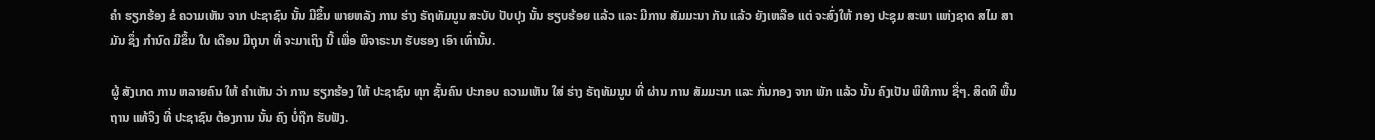ຄໍາ ຮຽກຮ້ອງ ຂໍ ຄວາມເຫັນ ຈາກ ປະຊາຊົນ ນັ້ນ ມີຂຶ້ນ ພາຍຫລັງ ການ ຮ່າງ ຣັຖທັມນູນ ສະບັບ ປັບປຸງ ນັ້ນ ຮຽບຮ້ອຍ ແລ້ວ ແລະ ມີການ ສັມມະນາ ກັນ ແລ້ວ ຍັງເຫລືອ ແຕ່ ຈະສົ່ງໃຫ້ ກອງ ປະຊຸມ ສະພາ ແຫ່ງຊາດ ສໄມ ສາມັນ ຊຶ່ງ ກໍານົດ ມີຂຶ້ນ ໃນ ເດືອນ ມີຖຸນາ ທີ່ ຈະມາເຖິງ ນີ້ ເພື່ອ ພິຈາຣະນາ ຮັບຮອງ ເອົາ ເທົ່ານັ້ນ.

ຜູ້ ສັງເກດ ການ ຫລາຍຄົນ ໃຫ້ ຄໍາເຫັນ ວ່າ ການ ຮຽກຮ້ອງ ໃຫ້ ປະຊາຊົນ ທຸກ ຊັ້ນຄົນ ປະກອບ ຄວາມເຫັນ ໃສ່ ຮ່າງ ຣັຖທັມນູນ ທີ່ ຜ່ານ ການ ສັມມະນາ ແລະ ກັ່ນກອງ ຈາກ ພັກ ແລ້ວ ນັ້ນ ຄົງເປັນ ພິທີການ ຊື່ໆ. ສິດທິ ພື້ນຖານ ແທ້ຈິງ ທີ່ ປະຊາຊົນ ຕ້ອງການ ນັ້ນ ຄົງ ບໍ່ຖືກ ຮັບຟັງ.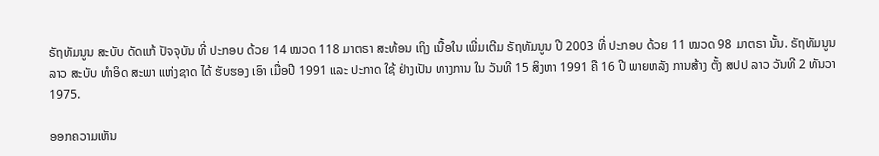ຣັຖທັມນູນ ສະບັບ ດັດແກ້ ປັຈຈຸບັນ ທີ່ ປະກອບ ດ້ວຍ 14 ໝວດ 118 ມາຕຣາ ສະທ້ອນ ເຖິງ ເນື້ອໃນ ເພີ່ມເຕີມ ຣັຖທັມນູນ ປີ 2003 ທີ່ ປະກອບ ດ້ວຍ 11 ໝວດ 98 ມາຕຣາ ນັ້ນ. ຣັຖທັມນູນ ລາວ ສະບັບ ທຳອິດ ສະພາ ແຫ່ງຊາດ ໄດ້ ຮັບຮອງ ເອົາ ເມື່ອປີ 1991 ແລະ ປະກາດ ໃຊ້ ຢ່າງເປັນ ທາງການ ໃນ ວັນທີ 15 ສິງຫາ 1991 ຄື 16 ປີ ພາຍຫລັງ ການສ້າງ ຕັ້ງ ສປປ ລາວ ວັນທີ 2 ທັນວາ 1975.

ອອກຄວາມເຫັນ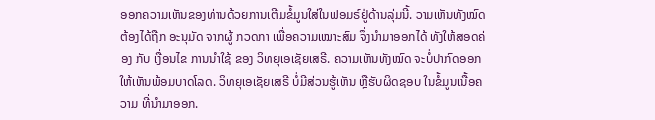ອອກຄວາມເຫັນຂອງທ່ານດ້ວຍການເຕີມຂໍ້ມູນໃສ່ໃນຟອມຣ໌ຢູ່ດ້ານລຸ່ມນີ້. ວາມເຫັນທັງໝົດ ຕ້ອງໄດ້ຖືກ ອະນຸມັດ ຈາກຜູ້ ກວດກາ ເພື່ອຄວາມເໝາະສົມ ຈຶ່ງນໍາມາອອກໄດ້ ທັງໃຫ້ສອດຄ່ອງ ກັບ ເງື່ອນໄຂ ການນຳໃຊ້ ຂອງ ວິທຍຸເອເຊັຍເສຣີ. ຄວາມເຫັນທັງໝົດ ຈະບໍ່ປາກົດອອກ ໃຫ້ເຫັນພ້ອມບາດໂລດ. ວິທຍຸເອເຊັຍເສຣີ ບໍ່ມີສ່ວນຮູ້ເຫັນ ຫຼືຮັບຜິດຊອບ ໃນຂໍ້ມູນເນື້ອຄວາມ ທີ່ນໍາມາອອກ.